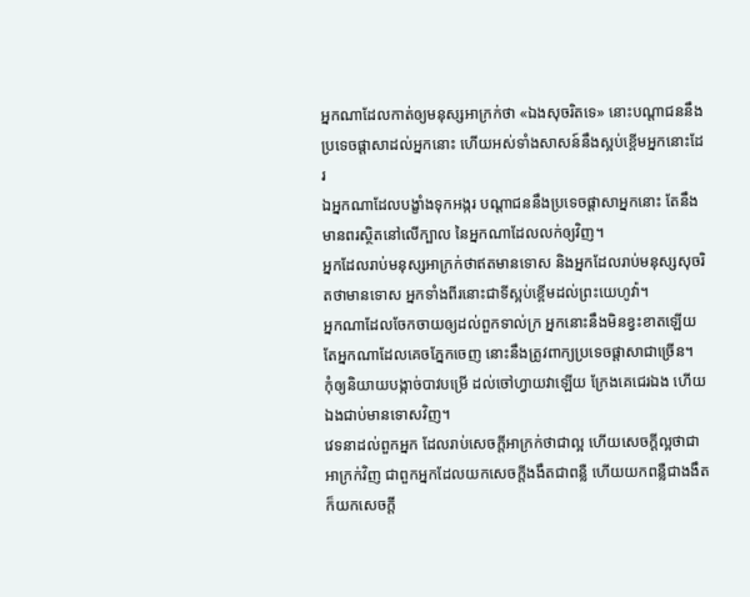អ្នកណាដែលកាត់ឲ្យមនុស្សអាក្រក់ថា «ឯងសុចរិតទេ» នោះបណ្ដាជននឹងប្រទេចផ្ដាសាដល់អ្នកនោះ ហើយអស់ទាំងសាសន៍នឹងស្អប់ខ្ពើមអ្នកនោះដែរ
ឯអ្នកណាដែលបង្ខាំងទុកអង្ករ បណ្ដាជននឹងប្រទេចផ្ដាសាអ្នកនោះ តែនឹងមានពរស្ថិតនៅលើក្បាល នៃអ្នកណាដែលលក់ឲ្យវិញ។
អ្នកដែលរាប់មនុស្សអាក្រក់ថាឥតមានទោស និងអ្នកដែលរាប់មនុស្សសុចរិតថាមានទោស អ្នកទាំងពីរនោះជាទីស្អប់ខ្ពើមដល់ព្រះយេហូវ៉ា។
អ្នកណាដែលចែកចាយឲ្យដល់ពួកទាល់ក្រ អ្នកនោះនឹងមិនខ្វះខាតឡើយ តែអ្នកណាដែលគេចភ្នែកចេញ នោះនឹងត្រូវពាក្យប្រទេចផ្ដាសាជាច្រើន។
កុំឲ្យនិយាយបង្កាច់បាវបម្រើ ដល់ចៅហ្វាយវាឡើយ ក្រែងគេជេរឯង ហើយឯងជាប់មានទោសវិញ។
វេទនាដល់ពួកអ្នក ដែលរាប់សេចក្ដីអាក្រក់ថាជាល្អ ហើយសេចក្ដីល្អថាជាអាក្រក់វិញ ជាពួកអ្នកដែលយកសេចក្ដីងងឹតជាពន្លឺ ហើយយកពន្លឺជាងងឹត ក៏យកសេចក្ដី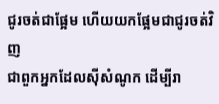ជូរចត់ជាផ្អែម ហើយយកផ្អែមជាជូរចត់វិញ
ជាពួកអ្នកដែលស៊ីសំណូក ដើម្បីរា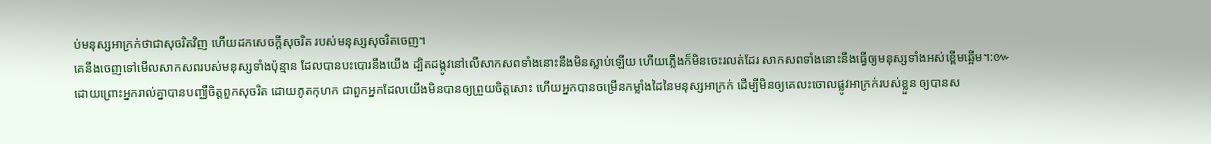ប់មនុស្សអាក្រក់ថាជាសុចរិតវិញ ហើយដកសេចក្ដីសុចរិត របស់មនុស្សសុចរិតចេញ។
គេនឹងចេញទៅមើលសាកសពរបស់មនុស្សទាំងប៉ុន្មាន ដែលបានបះបោរនឹងយើង ដ្បិតដង្កូវនៅលើសាកសពទាំងនោះនឹងមិនស្លាប់ឡើយ ហើយភ្លើងក៏មិនចេះរលត់ដែរ សាកសពទាំងនោះនឹងធ្វើឲ្យមនុស្សទាំងអស់ខ្ពើមឆ្អើម។:៚
ដោយព្រោះអ្នករាល់គ្នាបានបញ្ឈឺចិត្តពួកសុចរិត ដោយភូតកុហក ជាពួកអ្នកដែលយើងមិនបានឲ្យព្រួយចិត្តសោះ ហើយអ្នកបានចម្រើនកម្លាំងដៃនៃមនុស្សអាក្រក់ ដើម្បីមិនឲ្យគេលះចោលផ្លូវអាក្រក់របស់ខ្លួន ឲ្យបានស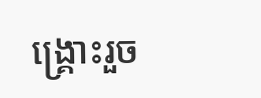ង្គ្រោះរួច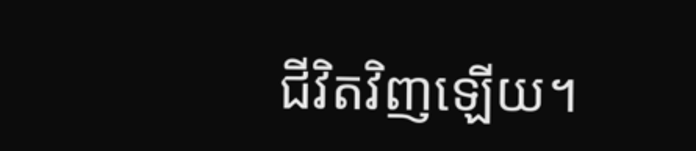ជីវិតវិញឡើយ។